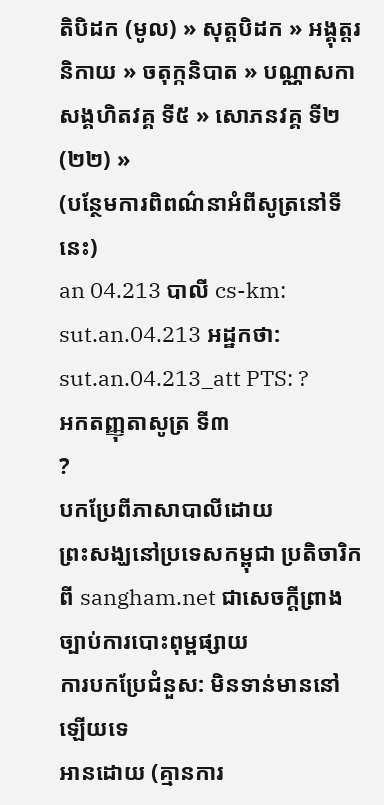តិបិដក (មូល) » សុត្តបិដក » អង្គុត្តរនិកាយ » ចតុក្កនិបាត » បណ្ណាសកាសង្គហិតវគ្គ ទី៥ » សោភនវគ្គ ទី២ (២២) »
(បន្ថែមការពិពណ៌នាអំពីសូត្រនៅទីនេះ)
an 04.213 បាលី cs-km: sut.an.04.213 អដ្ឋកថា: sut.an.04.213_att PTS: ?
អកតញ្ញុតាសូត្រ ទី៣
?
បកប្រែពីភាសាបាលីដោយ
ព្រះសង្ឃនៅប្រទេសកម្ពុជា ប្រតិចារិកពី sangham.net ជាសេចក្តីព្រាងច្បាប់ការបោះពុម្ពផ្សាយ
ការបកប្រែជំនួស: មិនទាន់មាននៅឡើយទេ
អានដោយ (គ្មានការ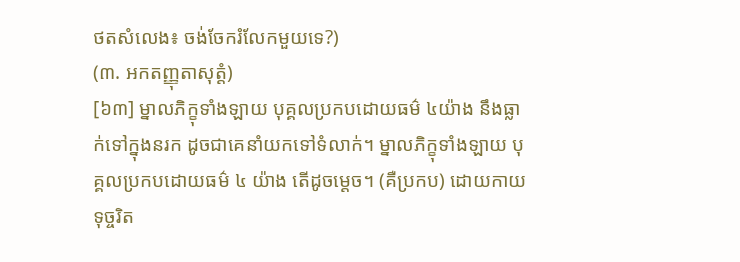ថតសំលេង៖ ចង់ចែករំលែកមួយទេ?)
(៣. អកតញ្ញុតាសុត្តំ)
[៦៣] ម្នាលភិក្ខុទាំងឡាយ បុគ្គលប្រកបដោយធម៌ ៤យ៉ាង នឹងធ្លាក់ទៅក្នុងនរក ដូចជាគេនាំយកទៅទំលាក់។ ម្នាលភិក្ខុទាំងឡាយ បុគ្គលប្រកបដោយធម៌ ៤ យ៉ាង តើដូចម្ដេច។ (គឺប្រកប) ដោយកាយទុច្ចរិត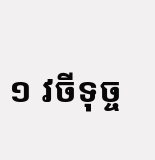១ វចីទុច្ច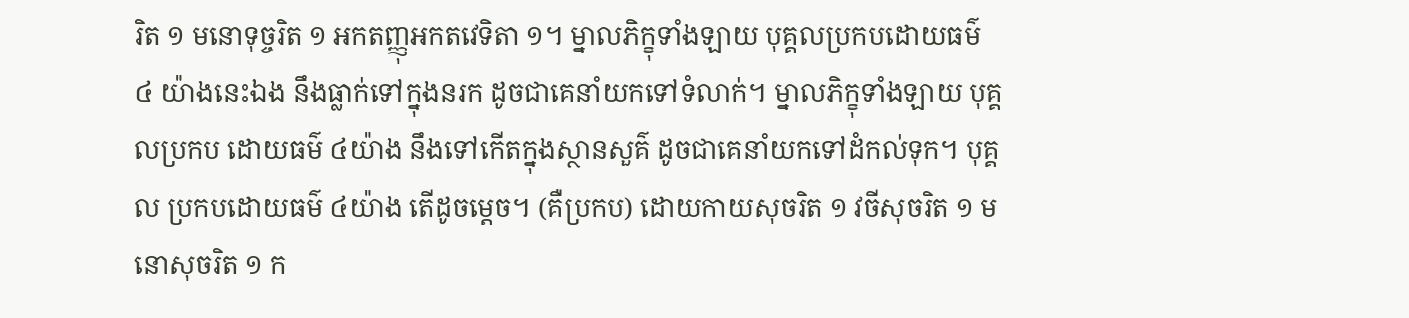រិត ១ មនោទុច្ចរិត ១ អកតញ្ញុអកតវេទិតា ១។ ម្នាលភិក្ខុទាំងឡាយ បុគ្គលប្រកបដោយធម៌ ៤ យ៉ាងនេះឯង នឹងធ្លាក់ទៅក្នុងនរក ដូចជាគេនាំយកទៅទំលាក់។ ម្នាលភិក្ខុទាំងឡាយ បុគ្គលប្រកប ដោយធម៌ ៤យ៉ាង នឹងទៅកើតក្នុងស្ថានសួគ៌ ដូចជាគេនាំយកទៅដំកល់ទុក។ បុគ្គល ប្រកបដោយធម៌ ៤យ៉ាង តើដូចម្ដេច។ (គឺប្រកប) ដោយកាយសុចរិត ១ វចីសុចរិត ១ មនោសុចរិត ១ ក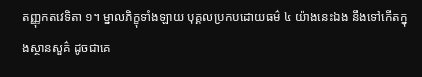តញ្ញុកតវេទិតា ១។ ម្នាលភិក្ខុទាំងឡាយ បុគ្គលប្រកបដោយធម៌ ៤ យ៉ាងនេះឯង នឹងទៅកើតក្នុងស្ថានសួគ៌ ដូចជាគេ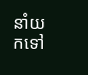នាំយកទៅ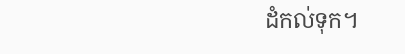ដំកល់ទុក។